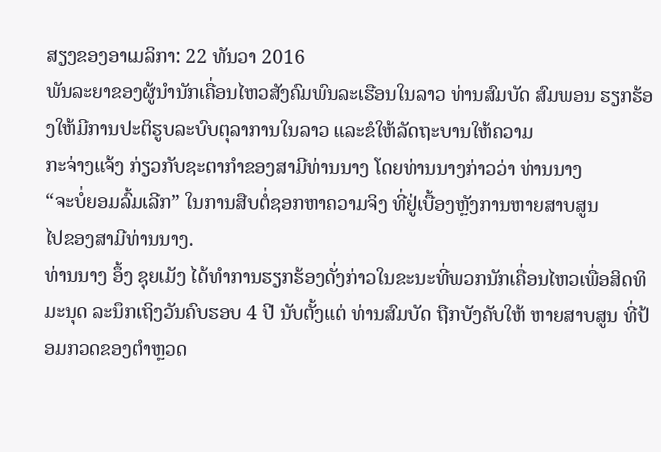ສຽງຂອງອາເມລິກາ: 22 ທັນວາ 2016
ພັນລະຍາຂອງຜູ້ນຳນັກເຄື່ອນໄຫວສັງຄົມພົນລະເຮືອນໃນລາວ ທ່ານສົມບັດ ສົມພອນ ຮຽກຮ້ອງໃຫ້ມີການປະຕິຮູບລະບົບຕຸລາການໃນລາວ ແລະຂໍໃຫ້ລັດຖະບານໃຫ້ຄວາມ
ກະຈ່າງແຈ້ງ ກ່ຽວກັບຊະຕາກຳຂອງສາມີທ່ານນາງ ໂດຍທ່ານນາງກ່າວວ່າ ທ່ານນາງ
“ຈະບໍ່ຍອມລົ້ມເລີກ” ໃນການສືບຕໍ່ຊອກຫາຄວາມຈິງ ທີ່ຢູ່ເບື້ອງຫຼັງການຫາຍສາບສູນ
ໄປຂອງສາມີທ່ານນາງ.
ທ່ານນາງ ອຶ້ງ ຊຸຍເມັງ ໄດ້ທຳການຮຽກຮ້ອງດັ່ງກ່າວໃນຂະນະທີ່ພວກນັກເຄື່ອນໄຫວເພື່ອສິດທິມະນຸດ ລະນຶກເຖິງວັນຄົບຮອບ 4 ປີ ນັບຕັ້ງແຕ່ ທ່ານສົມບັດ ຖືກບັງຄັບໃຫ້ ຫາຍສາບສູນ ທີ່ປ້ອມກວດຂອງຕຳຫຼວດ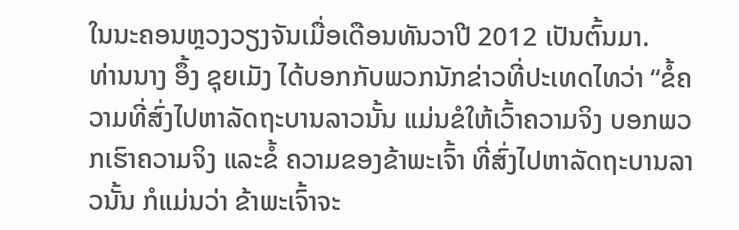ໃນນະຄອນຫຼວງວຽງຈັນເມື່ອເດືອນທັນວາປີ 2012 ເປັນຕົ້ນມາ.
ທ່ານນາງ ອຶ້ງ ຊຸຍເມັງ ໄດ້ບອກກັບພວກນັກຂ່າວທີ່ປະເທດໄທວ່າ “ຂໍ້ຄວາມທີ່ສົ່ງໄປຫາລັດຖະບານລາວນັ້ນ ແມ່ນຂໍໃຫ້ເວົ້າຄວາມຈິງ ບອກພວກເຮົາຄວາມຈິງ ແລະຂໍ້ ຄວາມຂອງຂ້າພະເຈົ້າ ທີ່ສົ່ງໄປຫາລັດຖະບານລາວນັ້ນ ກໍແມ່ນວ່າ ຂ້າພະເຈົ້າຈະ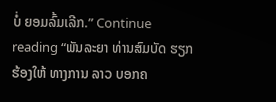ບໍ່ ຍອມລົ້ມເລີກ.” Continue reading “ພັນລະຍາ ທ່ານສົມບັດ ຮຽກຮ້ອງໃຫ້ ທາງການ ລາວ ບອກຄ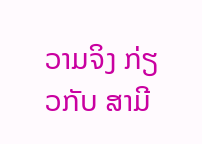ວາມຈິງ ກ່ຽວກັບ ສາມີ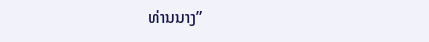ທ່ານນາງ”